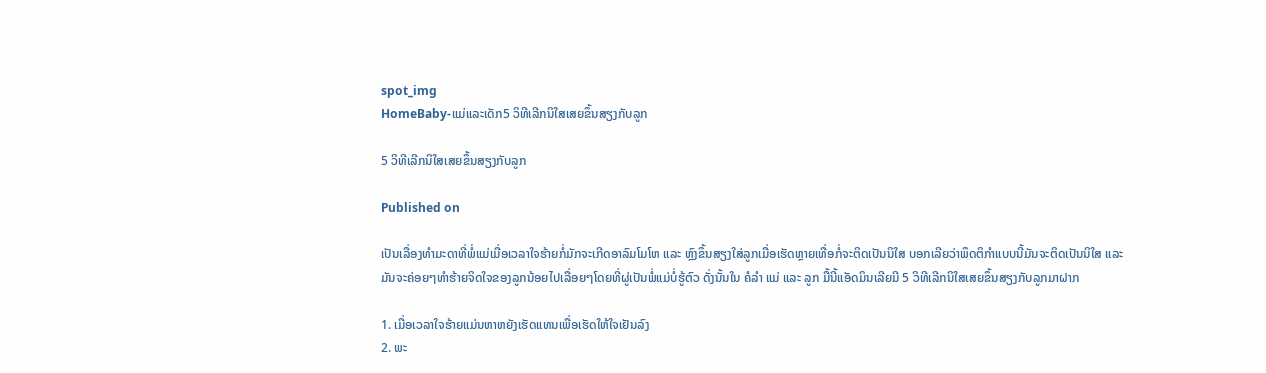spot_img
HomeBaby-ແມ່ແລະເດັກ5 ວິທີເລີກນິໃສເສຍຂຶ້ນສຽງກັບລູກ

5 ວິທີເລີກນິໃສເສຍຂຶ້ນສຽງກັບລູກ

Published on

ເປັນເລື່ອງທຳມະດາທີ່ພໍ່ແມ່ເມື່ອເວລາໃຈຮ້າຍກໍ່ມັກຈະເກີດອາລົມໂມໂຫ ແລະ ຫຼົງຂຶ້ນສຽງໃສ່ລູກເມື່ອເຮັດຫຼາຍເທື່ອກໍ່ຈະຕິດເປັນນິໃສ ບອກເລີຍວ່າພຶດຕິກຳແບບນີ້ມັນຈະຕິດເປັນນິໃສ ແລະ ມັນຈະຄ່ອຍໆທຳຮ້າຍຈິດໃຈຂອງລູກນ້ອຍໄປເລື່ອຍໆໂດຍທີ່ຜູ່ເປັນພໍ່ແມ່ບໍ່ຮູ້ຕົວ ດັ່ງນັ້ນໃນ ຄໍລຳ ແມ່ ແລະ ລູກ ມື້ນີ້ແອັດມິນເລີຍມີ 5 ວິທີເລີກນິໃສເສຍຂຶ້ນສຽງກັບລູກມາຝາກ

1. ເມື່ອເວລາໃຈຮ້າຍແມ່ນຫາຫຍັງເຮັດແທນເພື່ອເຮັດໃຫ້ໃຈເຢັນລົງ
2. ພະ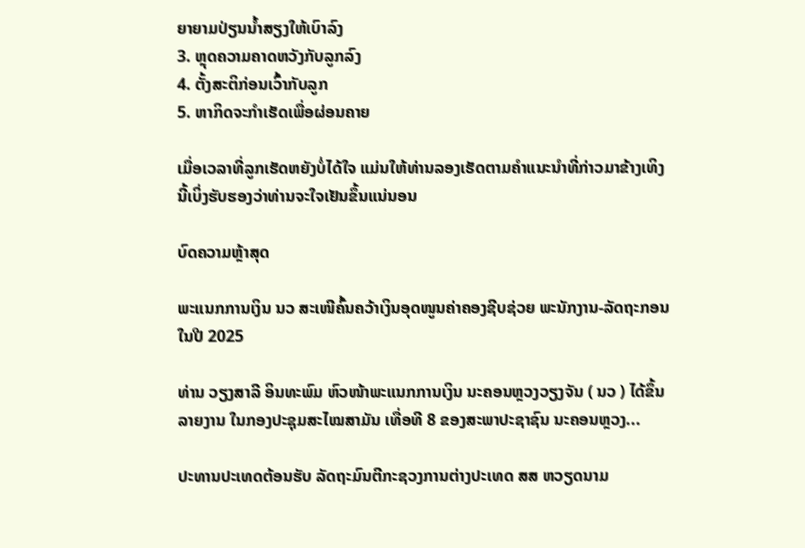ຍາຍາມປ່ຽນນ້ຳສຽງໃຫ້ເບົາລົງ
3. ຫຼຸດຄວາມຄາດຫວັງກັບລູກລົງ
4. ຕັ້ງສະຕິກ່ອນເວົ້າກັບລູກ
5. ຫາກິດຈະກຳເຮັດເພື່ອຜ່ອນຄາຍ

ເມື່ອເວລາທີ່ລູກເຮັດຫຍັງບໍ່ໄດ້ໃຈ ແມ່ນໃຫ້ທ່ານລອງເຮັດຕາມຄຳແນະນຳທີ່ກ່າວມາຂ້າງເທິງນີ້ເບິ່ງຮັບຮອງວ່າທ່ານຈະໃຈເຢັນຂຶ້ນແນ່ນອນ

ບົດຄວາມຫຼ້າສຸດ

ພະແນກການເງິນ ນວ ສະເໜີຄົ້ນຄວ້າເງິນອຸດໜູນຄ່າຄອງຊີບຊ່ວຍ ພະນັກງານ-ລັດຖະກອນໃນປີ 2025

ທ່ານ ວຽງສາລີ ອິນທະພົມ ຫົວໜ້າພະແນກການເງິນ ນະຄອນຫຼວງວຽງຈັນ ( ນວ ) ໄດ້ຂຶ້ນລາຍງານ ໃນກອງປະຊຸມສະໄໝສາມັນ ເທື່ອທີ 8 ຂອງສະພາປະຊາຊົນ ນະຄອນຫຼວງ...

ປະທານປະເທດຕ້ອນຮັບ ລັດຖະມົນຕີກະຊວງການຕ່າງປະເທດ ສສ ຫວຽດນາມ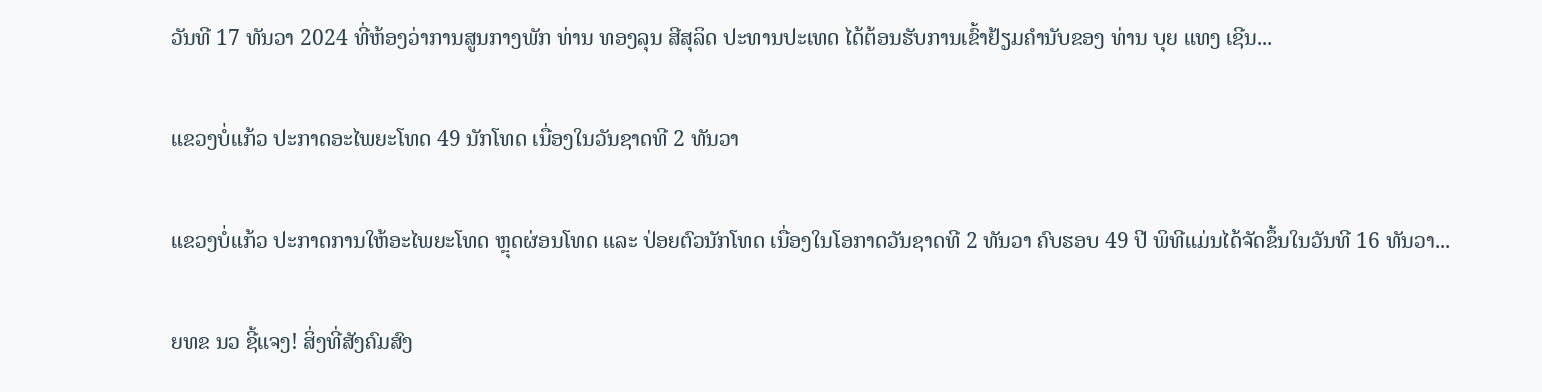ວັນທີ 17 ທັນວາ 2024 ທີ່ຫ້ອງວ່າການສູນກາງພັກ ທ່ານ ທອງລຸນ ສີສຸລິດ ປະທານປະເທດ ໄດ້ຕ້ອນຮັບການເຂົ້າຢ້ຽມຄຳນັບຂອງ ທ່ານ ບຸຍ ແທງ ເຊີນ...

ແຂວງບໍ່ແກ້ວ ປະກາດອະໄພຍະໂທດ 49 ນັກໂທດ ເນື່ອງໃນວັນຊາດທີ 2 ທັນວາ

ແຂວງບໍ່ແກ້ວ ປະກາດການໃຫ້ອະໄພຍະໂທດ ຫຼຸດຜ່ອນໂທດ ແລະ ປ່ອຍຕົວນັກໂທດ ເນື່ອງໃນໂອກາດວັນຊາດທີ 2 ທັນວາ ຄົບຮອບ 49 ປີ ພິທີແມ່ນໄດ້ຈັດຂຶ້ນໃນວັນທີ 16 ທັນວາ...

ຍທຂ ນວ ຊີ້ແຈງ! ສິ່ງທີ່ສັງຄົມສົງ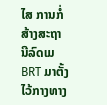ໄສ ການກໍ່ສ້າງສະຖານີລົດເມ BRT ມາຕັ້ງໄວ້ກາງທາງ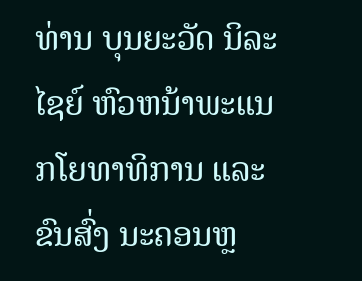ທ່ານ ບຸນຍະວັດ ນິລະໄຊຍ໌ ຫົວຫນ້າພະແນກໂຍທາທິການ ແລະ ຂົນສົ່ງ ນະຄອນຫຼ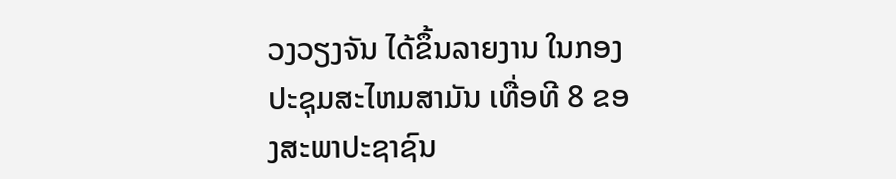ວງວຽງຈັນ ໄດ້ຂຶ້ນລາຍງານ ໃນກອງປະຊຸມສະໄຫມສາມັນ ເທື່ອທີ 8 ຂອງສະພາປະຊາຊົນ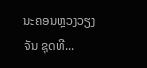ນະຄອນຫຼວງວຽງຈັນ ຊຸດທີ...